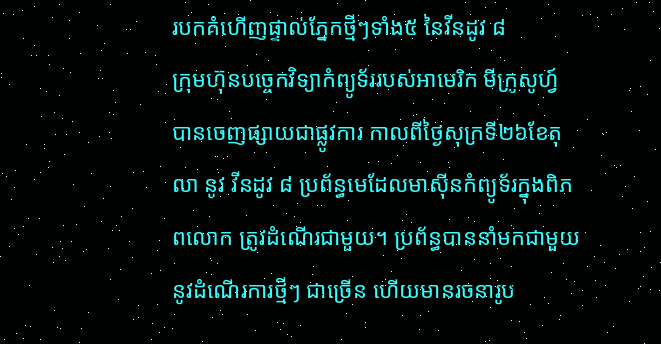របកគំហើញផ្ទាល់ភ្នែកថ្មីៗទាំង៥ នៃវីនដូវ ៨
ក្រុមហ៊ុនបច្ចេកវិទ្យាកំព្យូទ័ររបស់អាមេរិក មីក្រូសូហ្វ៍ បានចេញផ្សាយជាផ្លូវការ កាលពីថ្ងៃសុក្រទី២៦ខែតុលា នូវ វីនដូវ ៨ ប្រព័ន្ធមេដែលមាស៊ីនកំព្យូទ័រក្នុងពិភពលោក ត្រូវដំណើរជាមួយ។ ប្រព័ន្ធបាននាំមកជាមួយ នូវដំណើរការថ្មីៗ ជាច្រើន ហើយមានរចនារូប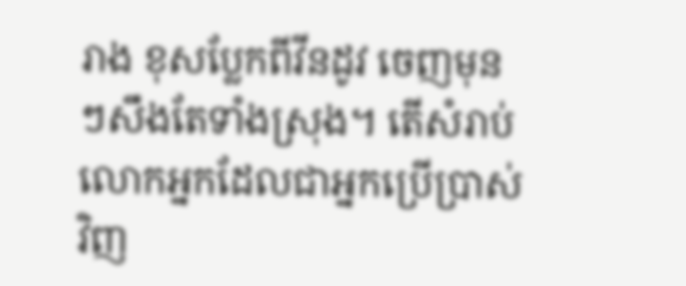រាង ខុសប្លែកពីវីនដូវ ចេញមុនៗសឹងតែទាំងស្រុង។ តើសំរាប់លោកអ្នកដែលជាអ្នកប្រើប្រាស់វិញ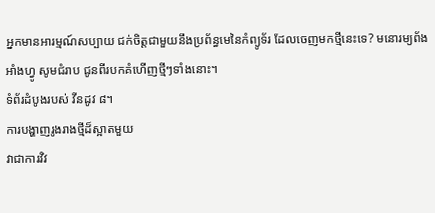អ្នកមានអារម្មណ៍សប្បាយ ជក់ចិត្តជាមួយនឹងប្រព័ន្ធមេនៃកំព្យូទ័រ ដែលចេញមកថ្មីនេះទេ? មនោរម្យព័ងអាំងហ្វូ សូមជំរាប ជូនពីរបកគំហើញថ្មីៗទាំងនោះ។
ទំព័រដំបូងរបស់ វីនដូវ ៨។
ការបង្ហាញរូងរាងថ្មីដ៏ស្អាតមួយ
វាជាការវិវ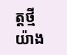ត្តថ្មី យ៉ាង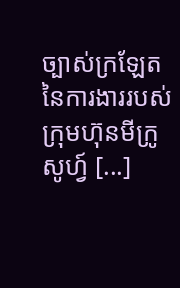ច្បាស់ក្រឡែត នៃការងាររបស់ក្រុមហ៊ុនមីក្រូសូហ្វ៍ [...]